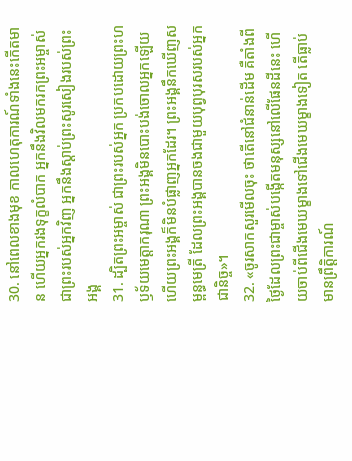30. នៅពេលខាងមុខ កាលហេតុការណ៍ទាំងនេះកើតមាន ហើយអ្នករងទុក្ខលំបាក អ្នកនឹងវិលមករកព្រះអម្ចាស់ជាព្រះរបស់អ្នកវិញ អ្នកនឹងស្ដាប់ព្រះសូរសៀងរបស់ព្រះអង្គ
31. ដ្បិតព្រះអម្ចាស់ ជាព្រះរបស់អ្នក ប្រកបដោយព្រះហឫទ័យមេត្តាករុណា ព្រះអង្គមិនបោះបង់ចោលអ្នកឡើយ ហើយព្រះអង្គក៏មិនបំផ្លាញអ្នកដែរ។ ព្រះអង្គនឹកឃើញសម្ពន្ធមេត្រី ដែលព្រះអង្គបានចងជាមួយបុព្វបុរសរបស់អ្នកជានិច្ច»។
32. «ចូរសាកសួរមើលចុះ ថាតើនៅជំនាន់ដើម គឺតាំងពីថ្ងៃដែលព្រះជាម្ចាស់បង្កើតមនុស្សនៅលើផែនដីនេះ ហើយចាប់ពីជើងមេឃម្ខាងទៅជើងមេឃម្ខាងទៀត តើធ្លាប់មានព្រឹត្តិការណ៍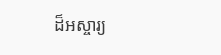ដ៏អស្ចារ្យ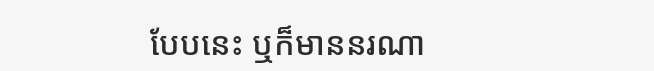បែបនេះ ឬក៏មាននរណា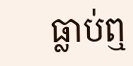ធ្លាប់ឮ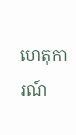ហេតុការណ៍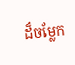ដ៏ចម្លែក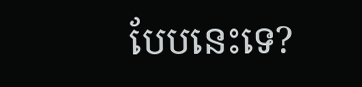បែបនេះទេ?